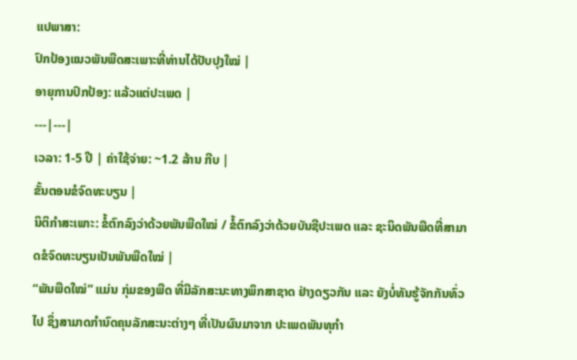ແປພາສາ:
ປົກປ້ອງແນວພັນພືດສະເພາະທີ່ທ່ານໄດ້ປັບປຸງໃໝ່ |
ອາຍຸການປົກປ້ອງ: ແລ້ວແຕ່ປະເພດ |
---|---|
ເວລາ: 1-5 ປີ | ຄ່າໃຊ້ຈ່າຍ: ~1.2 ລ້ານ ກີບ |
ຂັ້ນຕອນຂໍຈົດທະບຽນ |
ນິຕິກຳສະເພາະ: ຂໍ້ຕົກລົງວ່າດ້ວຍພັນພືດໃໝ່ / ຂໍ້ຕົກລົງວ່າດ້ວຍບັນຊີປະເພດ ແລະ ຊະນິດພັນພືດທີ່ສາມາດຂໍຈົດທະບຽນເປັນພັນພືດໃໝ່ |
“ພັນພືດໃໝ່” ແມ່ນ ກຸ່ມຂອງພືດ ທີ່ມີລັກສະນະທາງພຶກສາຊາດ ຢ່າງດຽວກັນ ແລະ ຍັງບໍ່ທັນຮູ້ຈັກກັນທົ່ວໄປ ຊຶ່ງສາມາດກຳນົດຄຸນລັກສະນະຕ່າງໆ ທີ່ເປັນຜົນມາຈາກ ປະເພດພັນທຸກຳ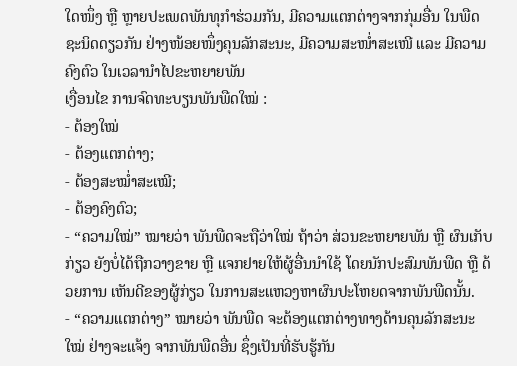ໃດໜຶ່ງ ຫຼື ຫຼາຍປະເພດພັນທຸກຳຮ່ວມກັນ, ມີຄວາມແຕກຕ່າງຈາກກຸ່ມອື່ນ ໃນພືດຊະນິດດຽວກັນ ຢ່າງໜ້ອຍໜຶ່ງຄຸນລັກສະນະ, ມີຄວາມສະໜໍ່າສະເໜີ ແລະ ມີຄວາມຄົງຕົວ ໃນເວລານຳໄປຂະຫຍາຍພັນ
ເງື່ອນໄຂ ການຈົດທະບຽນພັນພືດໃໝ່ :
- ຕ້ອງໃໝ່
- ຕ້ອງແຕກຕ່າງ;
- ຕ້ອງສະໝໍ່າສະເໝີ;
- ຕ້ອງຄົງຕົວ;
- “ຄວາມໃໝ່” ໝາຍວ່າ ພັນພືດຈະຖືວ່າໃໝ່ ຖ້າວ່າ ສ່ວນຂະຫຍາຍພັນ ຫຼື ຜົນເກັບກ່ຽວ ຍັງບໍ່ໄດ້ຖືກວາງຂາຍ ຫຼື ແຈກຢາຍໃຫ້ຜູ້ອື່ນນຳໃຊ້ ໂດຍນັກປະສົມພັນພືດ ຫຼື ດ້ວຍການ ເຫັນດີຂອງຜູ້ກ່ຽວ ໃນການສະແຫວງຫາຜົນປະໂຫຍດຈາກພັນພືດນັ້ນ.
- “ຄວາມແຕກຕ່າງ” ໝາຍວ່າ ພັນພືດ ຈະຕ້ອງແຕກຕ່າງທາງດ້ານຄຸນລັກສະນະໃໝ່ ຢ່າງຈະແຈ້ງ ຈາກພັນພືດອື່ນ ຊຶ່ງເປັນທີ່ຮັບຮູ້ກັນ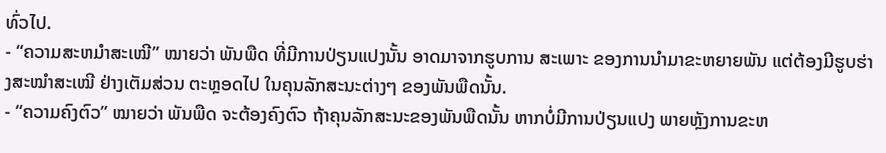ທົ່ວໄປ.
- “ຄວາມສະຫມໍາສະເໝີ” ໝາຍວ່າ ພັນພືດ ທີ່ມີການປ່ຽນແປງນັ້ນ ອາດມາຈາກຮູບການ ສະເພາະ ຂອງການນຳມາຂະຫຍາຍພັນ ແຕ່ຕ້ອງມີຮູບຮ່າງສະໝຳສະເໝີ ຢ່າງເຕັມສ່ວນ ຕະຫຼອດໄປ ໃນຄຸນລັກສະນະຕ່າງໆ ຂອງພັນພືດນັ້ນ.
- “ຄວາມຄົງຕົວ” ໝາຍວ່າ ພັນພືດ ຈະຕ້ອງຄົງຕົວ ຖ້າຄຸນລັກສະນະຂອງພັນພືດນັ້ນ ຫາກບໍ່ມີການປ່ຽນແປງ ພາຍຫຼັງການຂະຫ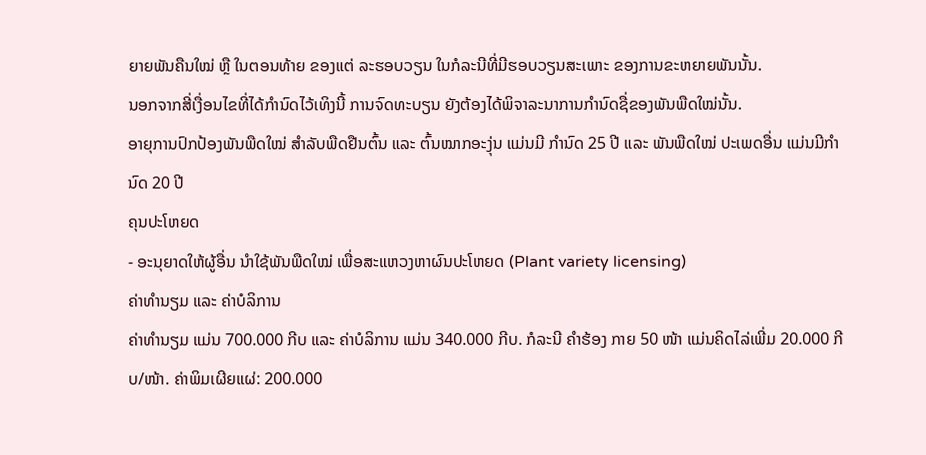ຍາຍພັນຄືນໃໝ່ ຫຼື ໃນຕອນທ້າຍ ຂອງແຕ່ ລະຮອບວຽນ ໃນກໍລະນີທີ່ມີຮອບວຽນສະເພາະ ຂອງການຂະຫຍາຍພັນນັ້ນ.
ນອກຈາກສີ່ເງື່ອນໄຂທີ່ໄດ້ກຳນົດໄວ້ເທິງນີ້ ການຈົດທະບຽນ ຍັງຕ້ອງໄດ້ພິຈາລະນາການກຳນົດຊື່ຂອງພັນພືດໃໝ່ນັ້ນ.
ອາຍຸການປົກປ້ອງພັນພືດໃໝ່ ສຳລັບພືດຢືນຕົ້ນ ແລະ ຕົ້ນໝາກອະງຸ່ນ ແມ່ນມີ ກຳນົດ 25 ປີ ແລະ ພັນພືດໃໝ່ ປະເພດອື່ນ ແມ່ນມີກຳນົດ 20 ປີ
ຄຸນປະໂຫຍດ
- ອະນຸຍາດໃຫ້ຜູ້ອື່ນ ນໍາໃຊ້ພັນພືດໃໝ່ ເພື່ອສະແຫວງຫາຜົນປະໂຫຍດ (Plant variety licensing)
ຄ່າທຳນຽມ ແລະ ຄ່າບໍລິການ
ຄ່າທຳນຽມ ແມ່ນ 700.000 ກີບ ແລະ ຄ່າບໍລິການ ແມ່ນ 340.000 ກີບ. ກໍລະນີ ຄຳຮ້ອງ ກາຍ 50 ໜ້າ ແມ່ນຄິດໄລ່ເພີ່ມ 20.000 ກີບ/ໜ້າ. ຄ່າພິມເຜີຍແຜ່: 200.000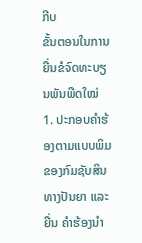ກີບ
ຂັ້ນຕອນໃນການຍື່ນຂໍຈົດທະບຽນພັນພືດໃໝ່
1. ປະກອບຄຳຮ້ອງຕາມແບບພິມຂອງກົມຊັບສິນທາງປັນຍາ ແລະ ຍື່ນ ຄຳຮ້ອງນຳ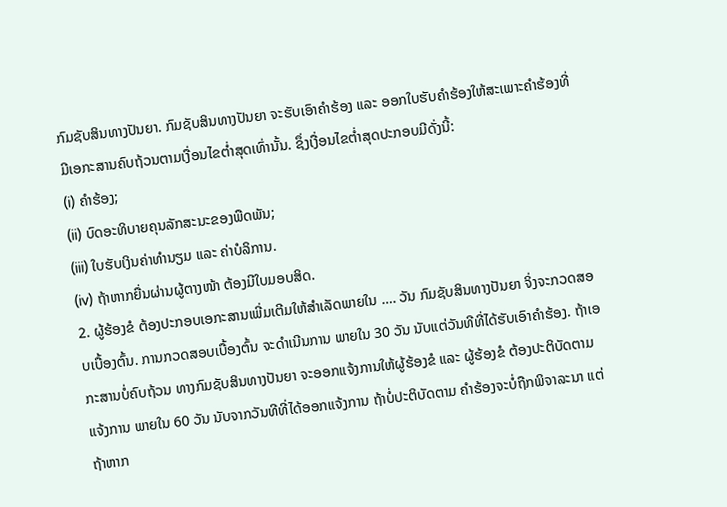ກົມຊັບສິນທາງປັນຍາ. ກົມຊັບສິນທາງປັນຍາ ຈະຮັບເອົາຄຳຮ້ອງ ແລະ ອອກໃບຮັບຄຳຮ້ອງໃຫ້ສະເພາະຄຳຮ້ອງທີ່ມີເອກະສານຄົບຖ້ວນຕາມເງື່ອນໄຂຕໍ່າສຸດເທົ່ານັ້ນ. ຊຶ່ງເງື່ອນໄຂຕໍ່າສຸດປະກອບມີດັ່ງນີ້:
(i) ຄຳຮ້ອງ;
(ii) ບົດອະທິບາຍຄຸນລັກສະນະຂອງພືດພັນ;
(iii) ໃບຮັບເງິນຄ່າທຳນຽມ ແລະ ຄ່າບໍລິການ.
(iv) ຖ້າຫາກຍື່ນຜ່ານຜູ້ຕາງໜ້າ ຕ້ອງມີໃບມອບສິດ.
2. ຜູ້ຮ້ອງຂໍ ຕ້ອງປະກອບເອກະສານເພີ່ມເຕີມໃຫ້ສຳເລັດພາຍໃນ …. ວັນ ກົມຊັບສິນທາງປັນຍາ ຈິ່ງຈະກວດສອບເບື້ອງຕົ້ນ. ການກວດສອບເບື້ອງຕົ້ນ ຈະດຳເນີນການ ພາຍໃນ 30 ວັນ ນັບແຕ່ວັນທີທີ່ໄດ້ຮັບເອົາຄຳຮ້ອງ. ຖ້າເອກະສານບໍ່ຄົບຖ້ວນ ທາງກົມຊັບສິນທາງປັນຍາ ຈະອອກແຈ້ງການໃຫ້ຜູ້ຮ້ອງຂໍ ແລະ ຜູ້ຮ້ອງຂໍ ຕ້ອງປະຕິບັດຕາມແຈ້ງການ ພາຍໃນ 60 ວັນ ນັບຈາກວັນທີທີ່ໄດ້ອອກແຈ້ງການ ຖ້າບໍ່ປະຕິບັດຕາມ ຄຳຮ້ອງຈະບໍ່ຖືກພິຈາລະນາ ແຕ່ຖ້າຫາກ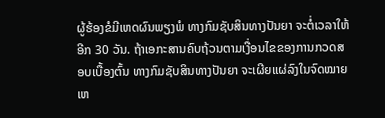ຜູ້ຮ້ອງຂໍມີເຫດຜົນພຽງພໍ ທາງກົມຊັບສິນທາງປັນຍາ ຈະຕໍ່ເວລາໃຫ້ອີກ 30 ວັນ. ຖ້າເອກະສານຄົບຖ້ວນຕາມເງື່ອນໄຂຂອງການກວດສອບເບື້ອງຕົ້ນ ທາງກົມຊັບສິນທາງປັນຍາ ຈະເຜີຍແຜ່ລົງໃນຈົດໝາຍເຫ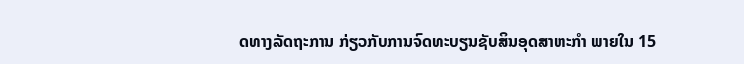ດທາງລັດຖະການ ກ່ຽວກັບການຈົດທະບຽນຊັບສິນອຸດສາຫະກຳ ພາຍໃນ 15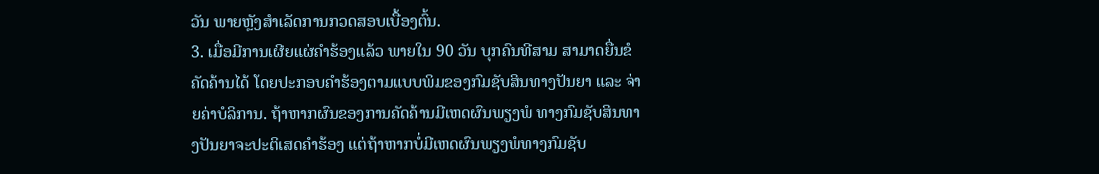ວັນ ພາຍຫຼັງສຳເລັດການກວດສອບເບື້ອງຕົ້ນ.
3. ເມື່ອມີການເຜີຍແຜ່ຄຳຮ້ອງແລ້ວ ພາຍໃນ 90 ວັນ ບຸກຄົນທີສາມ ສາມາດຍື່ນຂໍຄັດຄ້ານໄດ້ ໂດຍປະກອບຄຳຮ້ອງຕາມແບບພິມຂອງກົມຊັບສິນທາງປັນຍາ ແລະ ຈ່າຍຄ່າບໍລິການ. ຖ້າຫາກຜົນຂອງການຄັດຄ້ານມີເຫດຜົນພຽງພໍ ທາງກົມຊັບສິນທາງປັນຍາຈະປະຕິເສດຄຳຮ້ອງ ແຕ່ຖ້າຫາກບໍ່ມີເຫດຜົນພຽງພໍທາງກົມຊັບ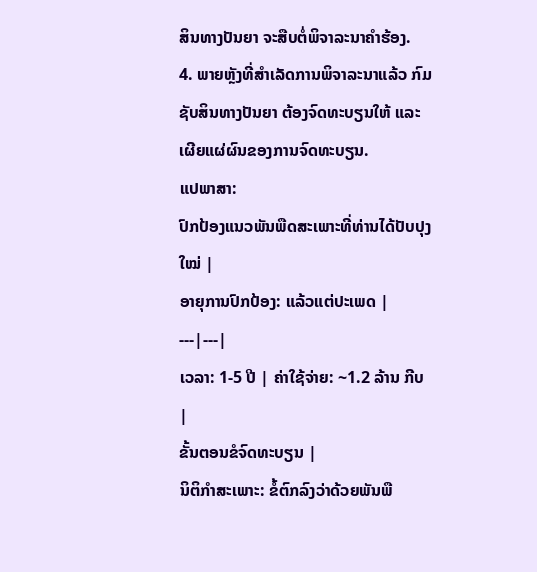ສິນທາງປັນຍາ ຈະສືບຕໍ່ພິຈາລະນາຄຳຮ້ອງ.
4. ພາຍຫຼັງທີ່ສຳເລັດການພິຈາລະນາແລ້ວ ກົມຊັບສິນທາງປັນຍາ ຕ້ອງຈົດທະບຽນໃຫ້ ແລະ ເຜີຍແຜ່ຜົນຂອງການຈົດທະບຽນ.
ແປພາສາ:
ປົກປ້ອງແນວພັນພືດສະເພາະທີ່ທ່ານໄດ້ປັບປຸງໃໝ່ |
ອາຍຸການປົກປ້ອງ: ແລ້ວແຕ່ປະເພດ |
---|---|
ເວລາ: 1-5 ປີ | ຄ່າໃຊ້ຈ່າຍ: ~1.2 ລ້ານ ກີບ |
ຂັ້ນຕອນຂໍຈົດທະບຽນ |
ນິຕິກຳສະເພາະ: ຂໍ້ຕົກລົງວ່າດ້ວຍພັນພື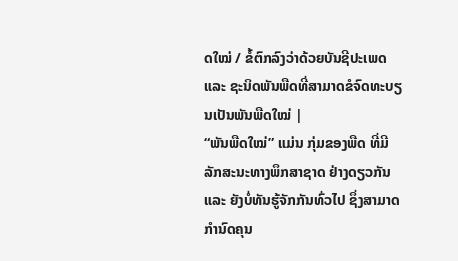ດໃໝ່ / ຂໍ້ຕົກລົງວ່າດ້ວຍບັນຊີປະເພດ ແລະ ຊະນິດພັນພືດທີ່ສາມາດຂໍຈົດທະບຽນເປັນພັນພືດໃໝ່ |
“ພັນພືດໃໝ່” ແມ່ນ ກຸ່ມຂອງພືດ ທີ່ມີລັກສະນະທາງພຶກສາຊາດ ຢ່າງດຽວກັນ ແລະ ຍັງບໍ່ທັນຮູ້ຈັກກັນທົ່ວໄປ ຊຶ່ງສາມາດກຳນົດຄຸນ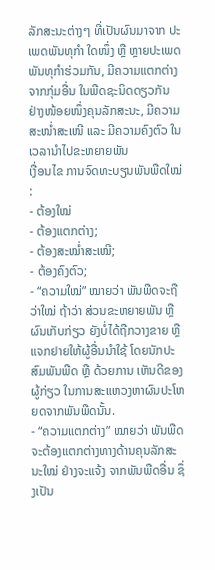ລັກສະນະຕ່າງໆ ທີ່ເປັນຜົນມາຈາກ ປະເພດພັນທຸກຳ ໃດໜຶ່ງ ຫຼື ຫຼາຍປະເພດພັນທຸກຳຮ່ວມກັນ, ມີຄວາມແຕກຕ່າງຈາກກຸ່ມອື່ນ ໃນພືດຊະນິດດຽວກັນ ຢ່າງໜ້ອຍໜຶ່ງຄຸນລັກສະນະ, ມີຄວາມສະໜໍ່າສະເໜີ ແລະ ມີຄວາມຄົງຕົວ ໃນເວລານຳໄປຂະຫຍາຍພັນ
ເງື່ອນໄຂ ການຈົດທະບຽນພັນພືດໃໝ່ :
- ຕ້ອງໃໝ່
- ຕ້ອງແຕກຕ່າງ;
- ຕ້ອງສະໝໍ່າສະເໝີ;
- ຕ້ອງຄົງຕົວ;
- “ຄວາມໃໝ່” ໝາຍວ່າ ພັນພືດຈະຖືວ່າໃໝ່ ຖ້າວ່າ ສ່ວນຂະຫຍາຍພັນ ຫຼື ຜົນເກັບກ່ຽວ ຍັງບໍ່ໄດ້ຖືກວາງຂາຍ ຫຼື ແຈກຢາຍໃຫ້ຜູ້ອື່ນນຳໃຊ້ ໂດຍນັກປະສົມພັນພືດ ຫຼື ດ້ວຍການ ເຫັນດີຂອງຜູ້ກ່ຽວ ໃນການສະແຫວງຫາຜົນປະໂຫຍດຈາກພັນພືດນັ້ນ.
- “ຄວາມແຕກຕ່າງ” ໝາຍວ່າ ພັນພືດ ຈະຕ້ອງແຕກຕ່າງທາງດ້ານຄຸນລັກສະນະໃໝ່ ຢ່າງຈະແຈ້ງ ຈາກພັນພືດອື່ນ ຊຶ່ງເປັນ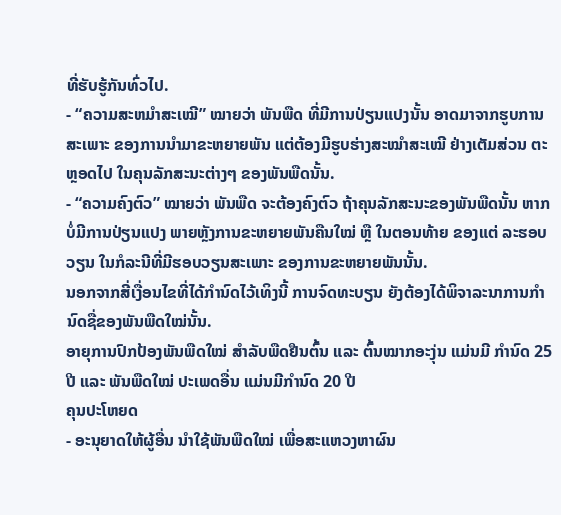ທີ່ຮັບຮູ້ກັນທົ່ວໄປ.
- “ຄວາມສະຫມໍາສະເໝີ” ໝາຍວ່າ ພັນພືດ ທີ່ມີການປ່ຽນແປງນັ້ນ ອາດມາຈາກຮູບການ ສະເພາະ ຂອງການນຳມາຂະຫຍາຍພັນ ແຕ່ຕ້ອງມີຮູບຮ່າງສະໝຳສະເໝີ ຢ່າງເຕັມສ່ວນ ຕະຫຼອດໄປ ໃນຄຸນລັກສະນະຕ່າງໆ ຂອງພັນພືດນັ້ນ.
- “ຄວາມຄົງຕົວ” ໝາຍວ່າ ພັນພືດ ຈະຕ້ອງຄົງຕົວ ຖ້າຄຸນລັກສະນະຂອງພັນພືດນັ້ນ ຫາກບໍ່ມີການປ່ຽນແປງ ພາຍຫຼັງການຂະຫຍາຍພັນຄືນໃໝ່ ຫຼື ໃນຕອນທ້າຍ ຂອງແຕ່ ລະຮອບວຽນ ໃນກໍລະນີທີ່ມີຮອບວຽນສະເພາະ ຂອງການຂະຫຍາຍພັນນັ້ນ.
ນອກຈາກສີ່ເງື່ອນໄຂທີ່ໄດ້ກຳນົດໄວ້ເທິງນີ້ ການຈົດທະບຽນ ຍັງຕ້ອງໄດ້ພິຈາລະນາການກຳນົດຊື່ຂອງພັນພືດໃໝ່ນັ້ນ.
ອາຍຸການປົກປ້ອງພັນພືດໃໝ່ ສຳລັບພືດຢືນຕົ້ນ ແລະ ຕົ້ນໝາກອະງຸ່ນ ແມ່ນມີ ກຳນົດ 25 ປີ ແລະ ພັນພືດໃໝ່ ປະເພດອື່ນ ແມ່ນມີກຳນົດ 20 ປີ
ຄຸນປະໂຫຍດ
- ອະນຸຍາດໃຫ້ຜູ້ອື່ນ ນໍາໃຊ້ພັນພືດໃໝ່ ເພື່ອສະແຫວງຫາຜົນ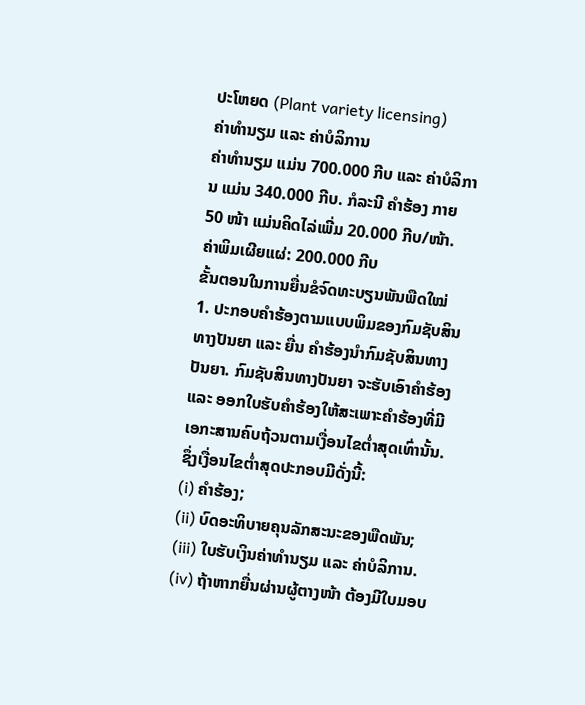ປະໂຫຍດ (Plant variety licensing)
ຄ່າທຳນຽມ ແລະ ຄ່າບໍລິການ
ຄ່າທຳນຽມ ແມ່ນ 700.000 ກີບ ແລະ ຄ່າບໍລິການ ແມ່ນ 340.000 ກີບ. ກໍລະນີ ຄຳຮ້ອງ ກາຍ 50 ໜ້າ ແມ່ນຄິດໄລ່ເພີ່ມ 20.000 ກີບ/ໜ້າ. ຄ່າພິມເຜີຍແຜ່: 200.000 ກີບ
ຂັ້ນຕອນໃນການຍື່ນຂໍຈົດທະບຽນພັນພືດໃໝ່
1. ປະກອບຄຳຮ້ອງຕາມແບບພິມຂອງກົມຊັບສິນທາງປັນຍາ ແລະ ຍື່ນ ຄຳຮ້ອງນຳກົມຊັບສິນທາງປັນຍາ. ກົມຊັບສິນທາງປັນຍາ ຈະຮັບເອົາຄຳຮ້ອງ ແລະ ອອກໃບຮັບຄຳຮ້ອງໃຫ້ສະເພາະຄຳຮ້ອງທີ່ມີເອກະສານຄົບຖ້ວນຕາມເງື່ອນໄຂຕໍ່າສຸດເທົ່ານັ້ນ. ຊຶ່ງເງື່ອນໄຂຕໍ່າສຸດປະກອບມີດັ່ງນີ້:
(i) ຄຳຮ້ອງ;
(ii) ບົດອະທິບາຍຄຸນລັກສະນະຂອງພືດພັນ;
(iii) ໃບຮັບເງິນຄ່າທຳນຽມ ແລະ ຄ່າບໍລິການ.
(iv) ຖ້າຫາກຍື່ນຜ່ານຜູ້ຕາງໜ້າ ຕ້ອງມີໃບມອບ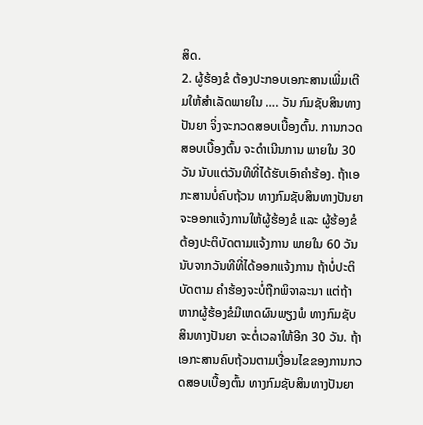ສິດ.
2. ຜູ້ຮ້ອງຂໍ ຕ້ອງປະກອບເອກະສານເພີ່ມເຕີມໃຫ້ສຳເລັດພາຍໃນ …. ວັນ ກົມຊັບສິນທາງປັນຍາ ຈິ່ງຈະກວດສອບເບື້ອງຕົ້ນ. ການກວດສອບເບື້ອງຕົ້ນ ຈະດຳເນີນການ ພາຍໃນ 30 ວັນ ນັບແຕ່ວັນທີທີ່ໄດ້ຮັບເອົາຄຳຮ້ອງ. ຖ້າເອກະສານບໍ່ຄົບຖ້ວນ ທາງກົມຊັບສິນທາງປັນຍາ ຈະອອກແຈ້ງການໃຫ້ຜູ້ຮ້ອງຂໍ ແລະ ຜູ້ຮ້ອງຂໍ ຕ້ອງປະຕິບັດຕາມແຈ້ງການ ພາຍໃນ 60 ວັນ ນັບຈາກວັນທີທີ່ໄດ້ອອກແຈ້ງການ ຖ້າບໍ່ປະຕິບັດຕາມ ຄຳຮ້ອງຈະບໍ່ຖືກພິຈາລະນາ ແຕ່ຖ້າຫາກຜູ້ຮ້ອງຂໍມີເຫດຜົນພຽງພໍ ທາງກົມຊັບສິນທາງປັນຍາ ຈະຕໍ່ເວລາໃຫ້ອີກ 30 ວັນ. ຖ້າເອກະສານຄົບຖ້ວນຕາມເງື່ອນໄຂຂອງການກວດສອບເບື້ອງຕົ້ນ ທາງກົມຊັບສິນທາງປັນຍາ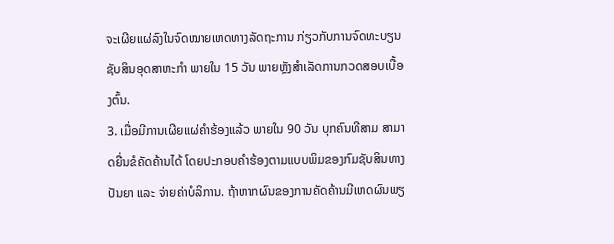ຈະເຜີຍແຜ່ລົງໃນຈົດໝາຍເຫດທາງລັດຖະການ ກ່ຽວກັບການຈົດທະບຽນຊັບສິນອຸດສາຫະກຳ ພາຍໃນ 15 ວັນ ພາຍຫຼັງສຳເລັດການກວດສອບເບື້ອງຕົ້ນ.
3. ເມື່ອມີການເຜີຍແຜ່ຄຳຮ້ອງແລ້ວ ພາຍໃນ 90 ວັນ ບຸກຄົນທີສາມ ສາມາດຍື່ນຂໍຄັດຄ້ານໄດ້ ໂດຍປະກອບຄຳຮ້ອງຕາມແບບພິມຂອງກົມຊັບສິນທາງປັນຍາ ແລະ ຈ່າຍຄ່າບໍລິການ. ຖ້າຫາກຜົນຂອງການຄັດຄ້ານມີເຫດຜົນພຽ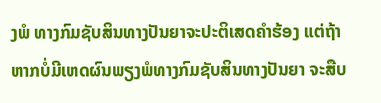ງພໍ ທາງກົມຊັບສິນທາງປັນຍາຈະປະຕິເສດຄຳຮ້ອງ ແຕ່ຖ້າຫາກບໍ່ມີເຫດຜົນພຽງພໍທາງກົມຊັບສິນທາງປັນຍາ ຈະສືບ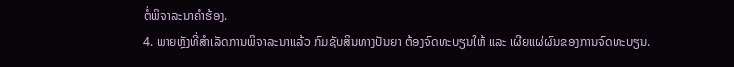ຕໍ່ພິຈາລະນາຄຳຮ້ອງ.
4. ພາຍຫຼັງທີ່ສຳເລັດການພິຈາລະນາແລ້ວ ກົມຊັບສິນທາງປັນຍາ ຕ້ອງຈົດທະບຽນໃຫ້ ແລະ ເຜີຍແຜ່ຜົນຂອງການຈົດທະບຽນ.